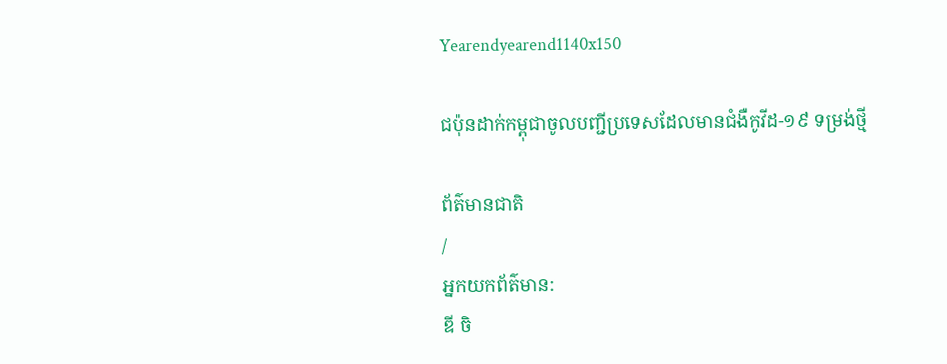Yearendyearend1140x150

ជប៉ុនដាក់កម្ពុជាចូលបញ្ជីប្រទេសដែលមានជំងឺកូវីដ-១៩ ទម្រង់ថ្មី

ព័ត៌មានជាតិ
/
អ្នកយកព័ត៌មាន:
ឌី ចិ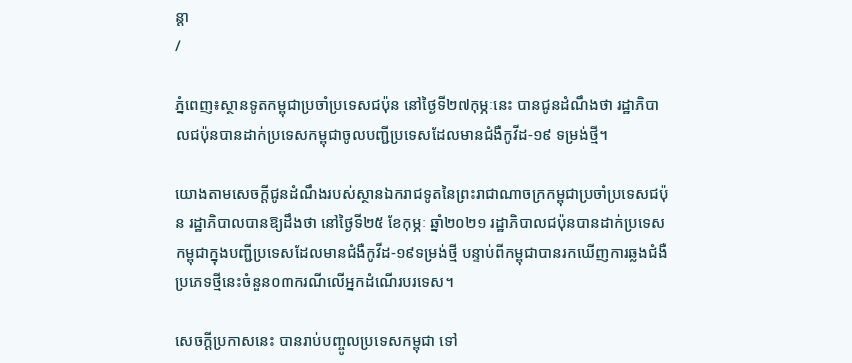ន្ដា
/

ភ្នំពេញ៖ស្ថានទូតកម្ពុជាប្រចាំប្រទេសជប៉ុន នៅថ្ងៃទី២៧កុម្ភៈនេះ បានជូនដំណឹងថា រដ្ឋាភិបាលជប៉ុនបានដាក់ប្រទេសកម្ពុជាចូលបញ្ជីប្រទេសដែលមានជំងឺកូវីដ-១៩ ទម្រង់ថ្មី។

យោងតាមសេចក្ដីជូនដំណឹងរបស់ស្ថានឯករាជទូតនៃព្រះរាជាណាចក្រកម្ពុជាប្រចាំប្រទេសជប៉ុន រដ្ឋាភិបាលបានឱ្យដឹងថា នៅថ្ងៃទី២៥ ខែកុម្ភៈ ឆ្នាំ២០២១ រដ្ឋាភិបាលជប៉ុនបានដាក់ប្រទេសកម្ពុជាក្នុងបញ្ជីប្រទេសដែលមានជំងឺកូវីដ-១៩ទម្រង់ថ្មី បន្ទាប់ពីកម្ពុជាបានរកឃើញការឆ្លងជំងឺប្រភេទថ្មីនេះចំនួន០៣ករណីលើអ្នកដំណើរបរទេស។

សេចក្ដីប្រកាសនេះ បានរាប់បញ្ចូលប្រទេសកម្ពុជា ទៅ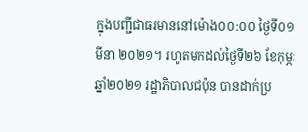ក្នុងបញ្ជីជាធរមាននៅម៉ោង០០:០០ ថ្ងៃទី០១ មីនា ២០២១។ រហូតមកដល់ថ្ងៃទី២៦ ខែកុម្ភៈ ឆ្នាំ២០២១ រដ្ឋាភិបាលជប៉ុន បានដាក់ប្រ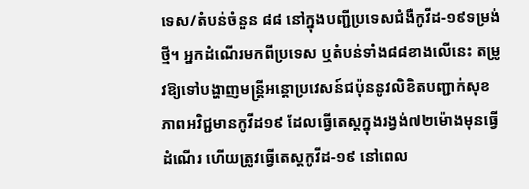ទេស/តំបន់ចំនួន ៨៨ នៅក្នុងបញ្ជីប្រទេសជំងឺកូវីដ-១៩ទម្រង់ថ្មី។ អ្នកដំណើរមកពីប្រទេស ឬតំបន់ទាំង៨៨ខាងលើនេះ តម្រូវឱ្យទៅបង្ហាញមន្ត្រីអន្តោប្រវេសន៍ជប៉ុននូវលិខិតបញ្ជាក់សុខភាពអវិជ្ជមានកូវីដ១៩ ដែលធ្វើតេស្ដក្នុងរង្វង់៧២ម៉ោងមុនធ្វើដំណើរ ហើយត្រូវធ្វើតេស្តកូវីដ-១៩ នៅពេល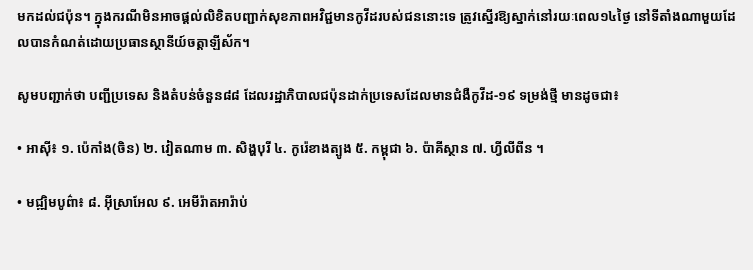មកដល់ជប៉ុន។ ក្នុងករណីមិនអាចផ្ដល់លិខិតបញ្ជាក់សុខភាពអវិជ្ជមានកូវីដរបស់ជននោះទេ ត្រូវស្នើរឱ្យស្នាក់នៅរយៈពេល១៤ថ្ងៃ នៅទីតាំងណាមួយដែលបានកំណត់ដោយប្រធានស្ថានីយ៍ចត្តាឡីស័ក។

សូមបញ្ជាក់ថា បញ្ជីប្រទេស និងតំបន់ចំនួន៨៨ ដែលរដ្ឋាភិបាលជប៉ុនដាក់ប្រទេសដែលមានជំងឺកូវីដ-១៩ ទម្រង់ថ្មី មានដូចជា៖

• អាស៊ី៖ ១. ប៉េកាំង(ចិន) ២. វៀតណាម ៣. សិង្ហបុរី ៤. កូរ៉េខាងត្បូង ៥. កម្ពុជា ៦. ប៉ាគីស្ថាន ៧. ហ្វីលីពីន ។

• មជ្ឍិមបូព៌ា៖ ៨. អ៊ីស្រាអែល ៩. អេមីរ៉ាតអារ៉ាប់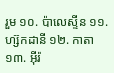រួម ១០. ប៉ាលេស្ទីន ១១. ហ្ស៊កដានី ១២. កាតា ១៣. អ៊ីរ៉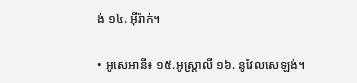ង់ ១៤. អ៊ីរ៉ាក់។

• អូសេអានី៖ ១៥.អូស្រ្តាលី ១៦. នូវែលសេឡង់។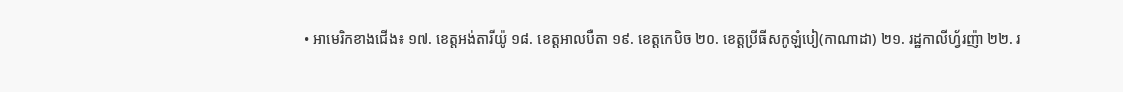• អាមេរិកខាងជើង៖ ១៧. ខេត្តអង់តារីយ៉ូ ១៨. ខេត្តអាលបឺតា ១៩. ខេត្តកេបិច ២០. ខេត្តប្រីធីសកូឡំបៀ(កាណាដា) ២១. រដ្ឋកាលីហ្វ័រញ៉ា ២២. រ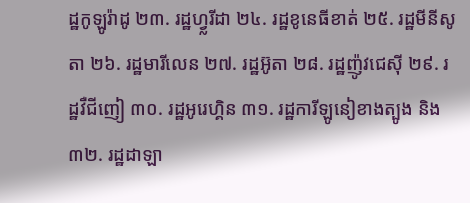ដ្ឋកូឡូរ៉ាដូ ២៣. រដ្ឋហ្វ្លរីដា ២៤. រដ្ឋខូនេធីខាត់ ២៥. រដ្ឋមីនីសូតា ២៦. រដ្ឋមារីលេន ២៧. រដ្ឋអ៊ូតា ២៨. រដ្ឋញ៉ូវជេស៊ី ២៩. រដ្ឋវឺជីញៀ ៣០. រដ្ឋអូរេហ្គិន ៣១. រដ្ឋការីឡូនៀខាងត្បូង និង៣២. រដ្ឋដាឡា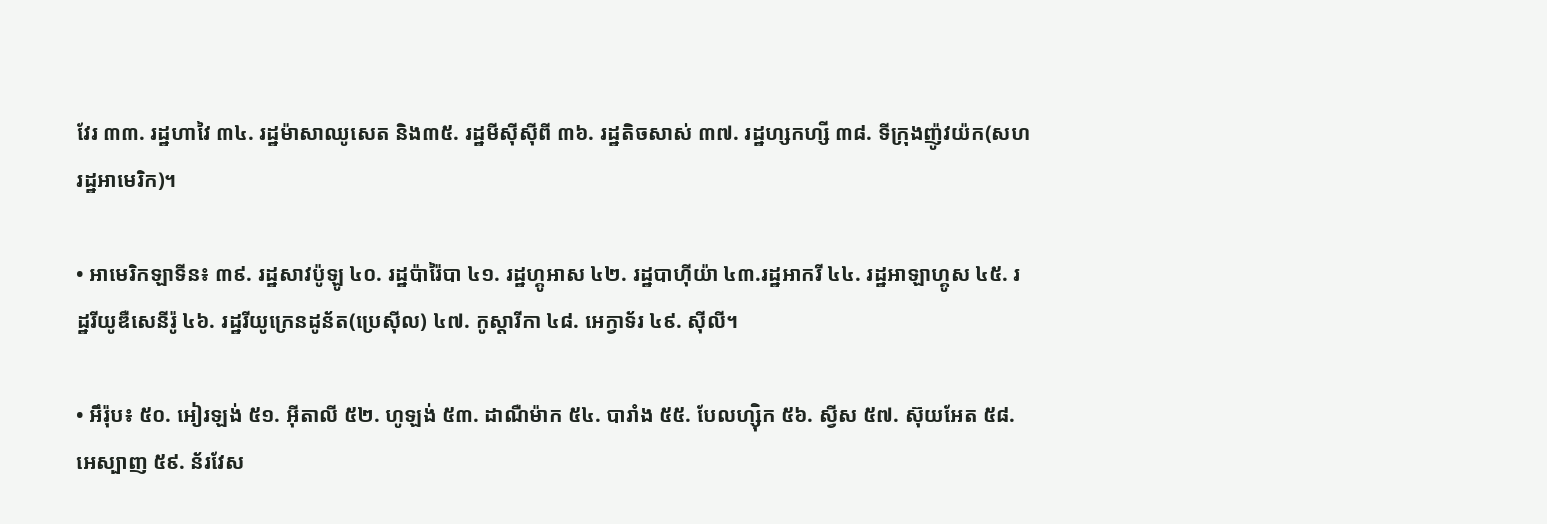វែរ ៣៣. រដ្ឋហាវៃ ៣៤. រដ្ឋម៉ាសាឈូសេត និង៣៥. រដ្ឋមីស៊ីស៊ីពី ៣៦. រដ្ឋតិចសាស់ ៣៧. រដ្ឋហ្សកហ្សី ៣៨. ទីក្រុងញ៉ូវយ៉ក(សហរដ្ឋអាមេរិក)។

• អាមេរិកឡាទីន៖ ៣៩. រដ្ឋសាវប៉ូឡូ ៤០. រដ្ឋប៉ារ៉ៃបា ៤១. រដ្ឋហ្គូអាស ៤២. រដ្ឋបាហ៊ីយ៉ា ៤៣.រដ្ឋអាករី ៤៤. រដ្ឋអាឡាហ្គូស ៤៥. រដ្ឋរីយូឌឺសេនីរ៉ូ ៤៦. រដ្ឋរីយូក្រេនដូន័ត(ប្រេស៊ីល) ៤៧. កូស្ដារីកា ៤៨. អេក្វាទ័រ ៤៩. ស៊ីលី។

• អឹរ៉ុប៖ ៥០. អៀរឡង់ ៥១. អ៊ីតាលី ៥២. ហូឡង់ ៥៣. ដាណឺម៉ាក ៥៤. បារាំង ៥៥. បែលហ្ស៊ិក ៥៦. ស្វីស ៥៧. ស៊ុយអែត ៥៨. អេស្បាញ ៥៩. ន័រវែស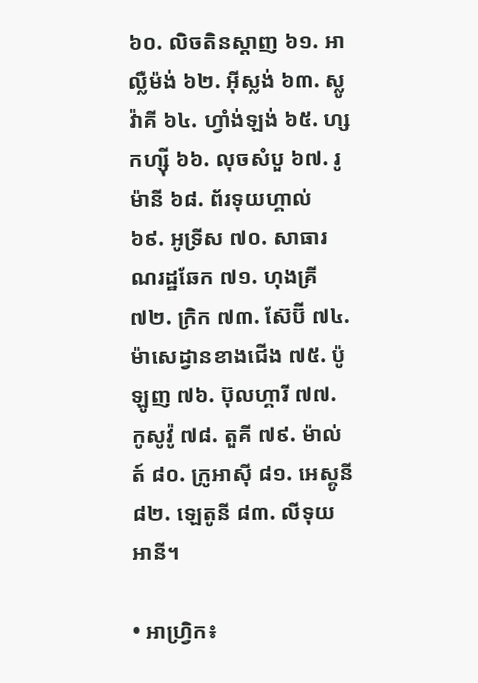៦០. លិចតិនស្ដាញ ៦១. អាល្លឺម៉ង់ ៦២. អ៊ីស្លង់ ៦៣. ស្លូវ៉ាគី ៦៤. ហ្វាំង់ឡង់ ៦៥. ហ្សកហ្ស៊ី ៦៦. លុចសំបួ ៦៧. រូម៉ានី ៦៨. ព័រទុយហ្គាល់ ៦៩. អូទ្រីស ៧០. សាធារណរដ្ឋឆែក ៧១. ហុងគ្រី ៧២. ក្រិក ៧៣. ស៊ែប៊ី ៧៤. ម៉ាសេដ្វានខាងជើង ៧៥. ប៉ូឡូញ ៧៦. ប៊ុលហ្គារី ៧៧. កូសូវ៉ូ ៧៨. តួគី ៧៩. ម៉ាល់ត៍ ៨០. ក្រូអាស៊ី ៨១. អេស្គូនី ៨២. ឡេតូនី ៨៣. លីទុយអានី។

• អាហ្រ្វិក៖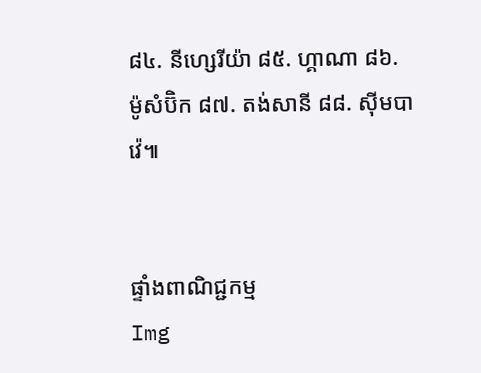៨៤. នីហ្សេរីយ៉ា ៨៥. ហ្គាណា ៨៦. ម៉ូសំប៊ិក ៨៧. តង់សានី ៨៨. ស៊ីមបាវ៉េ៕


ផ្ទាំងពាណិជ្ជកម្ម
Img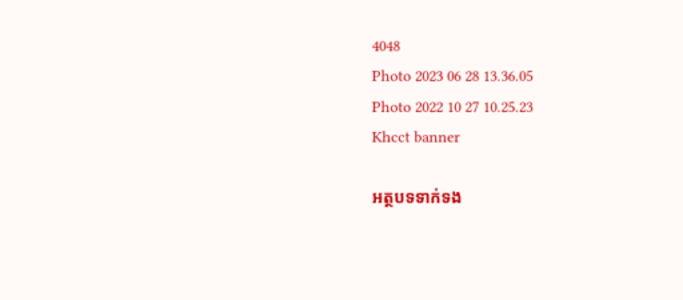4048
Photo 2023 06 28 13.36.05
Photo 2022 10 27 10.25.23
Khcct banner

អត្ថបទទាក់ទង